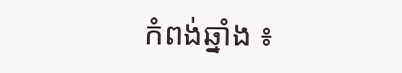កំពង់ឆ្នាំង ៖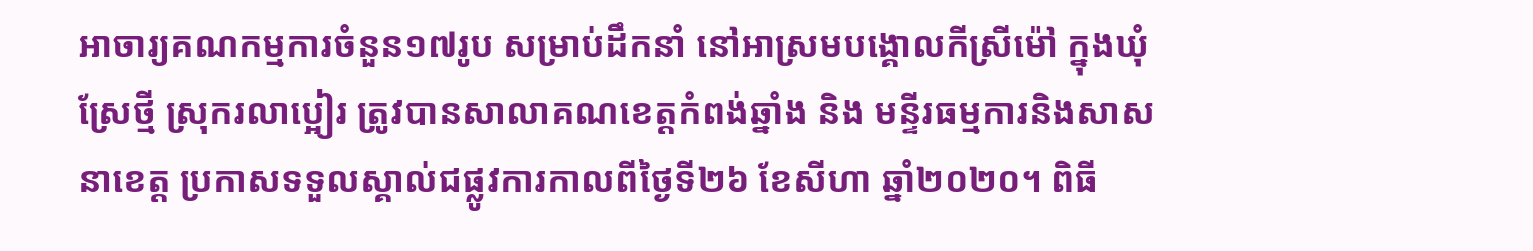អាចារ្យគណកម្មការចំនួន១៧រូប សម្រាប់ដឹកនាំ នៅអាស្រមបង្គោលកីស្រីម៉ៅ ក្នុងឃុំស្រែថ្មី ស្រុករលាប្អៀរ ត្រូវបានសាលាគណខេត្តកំពង់ឆ្នាំង និង មន្ទីរធម្មការនិងសាសនាខេត្ត ប្រកាសទទួលស្គាល់ជផ្លូវការកាលពីថ្ងៃទី២៦ ខែសីហា ឆ្នាំ២០២០។ ពិធី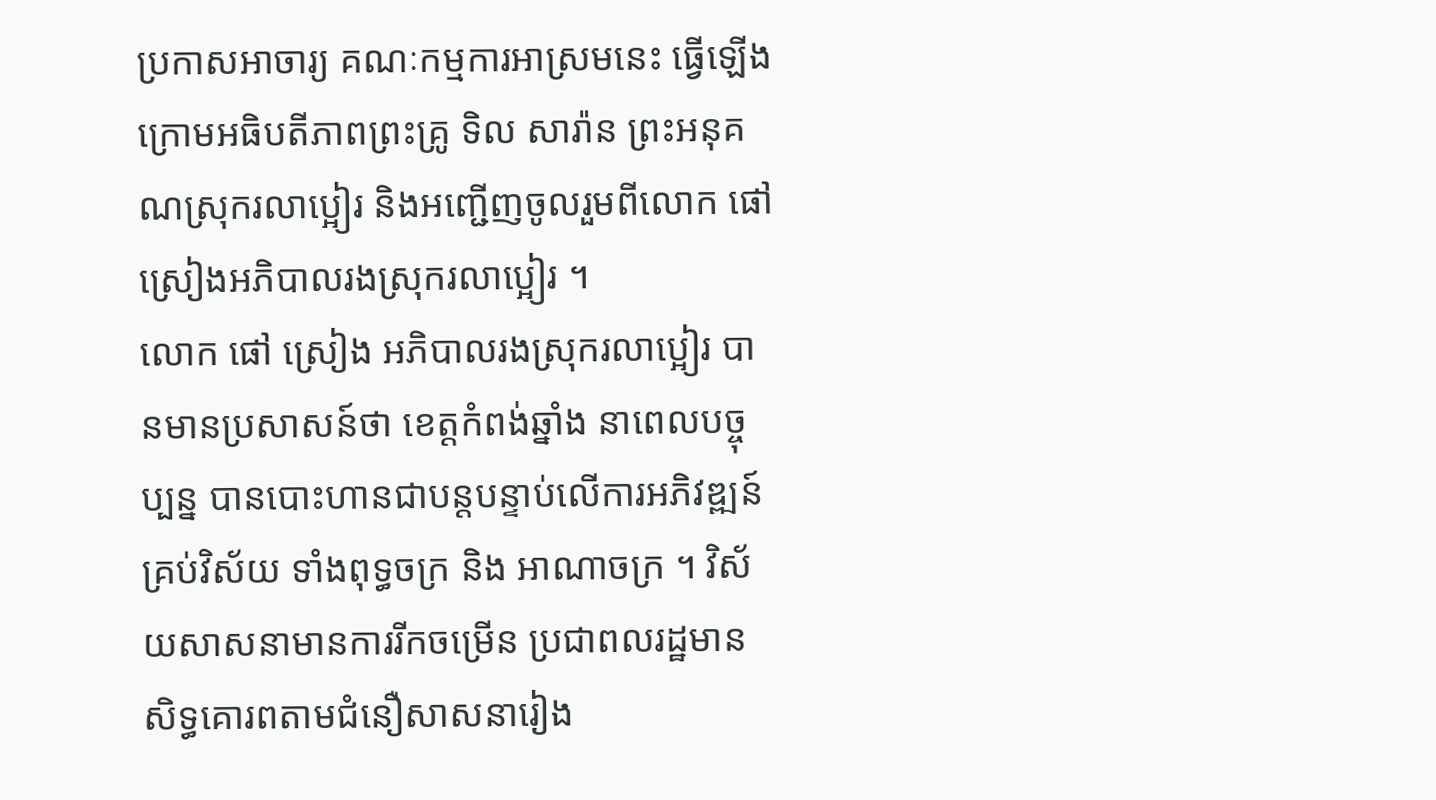ប្រកាសអាចារ្យ គណៈកម្មការអាស្រមនេះ ធ្វើឡើងក្រោមអធិបតីភាពព្រះគ្រូ ទិល សារ៉ាន ព្រះអនុគណស្រុករលាប្អៀរ និងអញ្ជើញចូលរួមពីលោក ផៅ ស្រៀងអភិបាលរងស្រុករលាប្អៀរ ។
លោក ផៅ ស្រៀង អភិបាលរងស្រុករលាប្អៀរ បានមានប្រសាសន៍ថា ខេត្តកំពង់ឆ្នាំង នាពេលបច្ចុប្បន្ន បានបោះហានជាបន្តបន្ទាប់លើការអភិវឌ្ឍន៍ គ្រប់វិស័យ ទាំងពុទ្ធចក្រ និង អាណាចក្រ ។ វិស័យសាសនាមានការរីកចម្រើន ប្រជាពលរដ្ឋមានសិទ្ធគោរពតាមជំនឿសាសនារៀង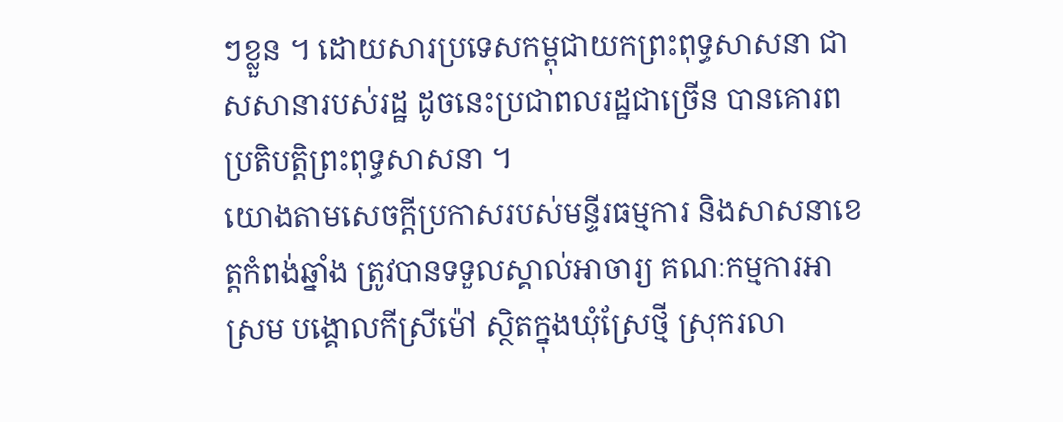ៗខ្លួន ។ ដោយសារប្រទេសកម្ពុជាយកព្រះពុទ្ធសាសនា ជាសសានារបស់រដ្ឋ ដូចនេះប្រជាពលរដ្ឋជាច្រើន បានគោរពប្រតិបត្តិព្រះពុទ្ធសាសនា ។
យោងតាមសេចក្តីប្រកាសរបស់មន្ទីរធម្មការ និងសាសនាខេត្តកំពង់ឆ្នាំង ត្រូវបានទទួលស្គាល់អាចារ្យ គណៈកម្មការអាស្រម បង្គោលកីស្រីម៉ៅ ស្ថិតក្នុងឃុំស្រែថ្មី ស្រុករលា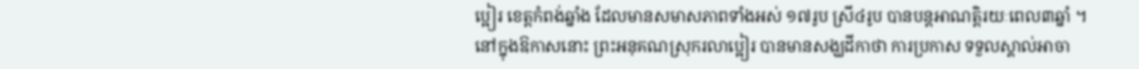ប្អៀរ ខេត្តកំពង់ឆ្នាំង ដែលមានសមាសភាពទាំងអស់ ១៧រូប ស្រី៤រូប បានបន្តអាណត្តិរយៈពេល៣ឆ្នាំ ។
នៅក្នុងឱកាសនោះ ព្រះអនុគណស្រុករលាប្អៀរ បានមានសង្ឃដីកាថា ការប្រកាស ទទួលស្គាល់អាចា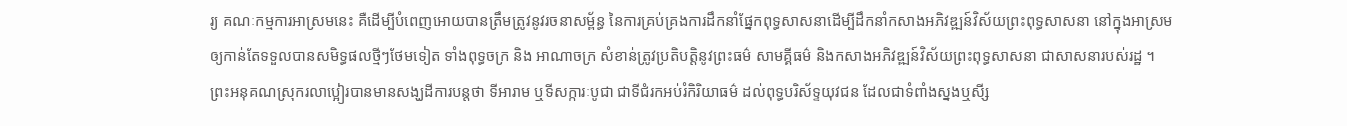រ្យ គណៈកម្មការអាស្រមនេះ គឺដើម្បីបំពេញអោយបានត្រឹមត្រូវនូវរចនាសម្ព័ន្ធ នៃការគ្រប់គ្រងការដឹកនាំផ្នែកពុទ្ធសាសនាដើម្បីដឹកនាំកសាងអភិវឌ្ឍន៍វិស័យព្រះពុទ្ធសាសនា នៅក្នុងអាស្រម ឲ្យកាន់តែទទួលបានសមិទ្ធផលថ្មីៗថែមទៀត ទាំងពុទ្ធចក្រ និង អាណាចក្រ សំខាន់ត្រូវប្រតិបត្តិនូវព្រះធម៌ សាមគ្គីធម៌ និងកសាងអភិវឌ្ឍន៍វិស័យព្រះពុទ្ធសាសនា ជាសាសនារបស់រដ្ឋ ។
ព្រះអនុគណស្រុករលាប្អៀរបានមានសង្ឃដីការបន្តថា ទីអារាម ឬទីសក្ការៈបូជា ជាទីជំរកអប់រំកិរិយាធម៌ ដល់ពុទ្ធបរិស័ទ្ទយុវជន ដែលជាទំពាំងស្នងឬសី្ស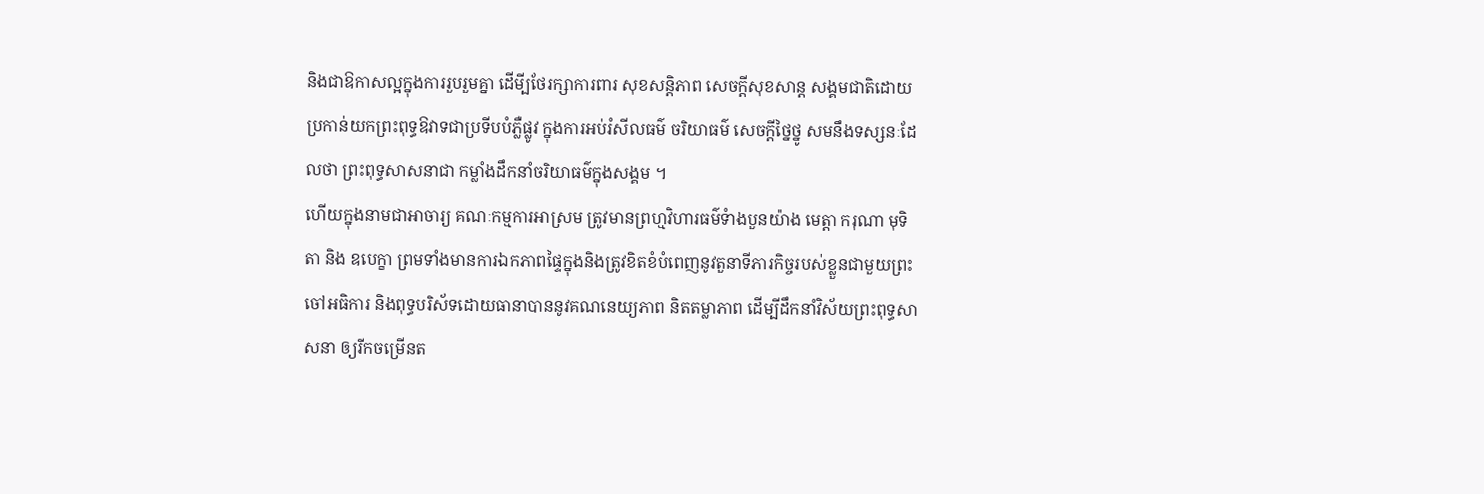និងជាឱកាសល្អក្នុងការរួបរួមគ្នា ដើមី្បថែរក្សាការពារ សុខសន្តិភាព សេចក្តីសុខសាន្ត សង្គមជាតិដោយប្រកាន់យកព្រះពុទ្ធឱវាទជាប្រទីបបំភ្លឺផ្លូវ ក្នុងការអប់រំសីលធម៌ ចរិយាធម៌ សេចក្តីថ្នៃថ្នូ សមនឹងទស្សនៈដែលថា ព្រះពុទ្ធសាសនាជា កម្លាំងដឹកនាំចរិយាធម៌ក្នុងសង្គម ។
ហើយក្នុងនាមជាអាចារ្យ គណៈកម្មការអាស្រម ត្រូវមានព្រហ្មវិហារធម៌ទំាងបួនយ៉ាង មេត្តា ករុណា មុទិតា និង ឧបេក្ខា ព្រមទាំងមានការឯកភាពផ្ទៃក្នុងនិងត្រូវខិតខំបំពេញនូវតួនាទីភារកិច្ចរបស់ខ្លួនជាមួយព្រះចៅអធិការ និងពុទ្ធបរិស័ទដោយធានាបាននូវគណនេយ្យភាព និតតម្លាភាព ដើម្បីដឹកនាំវិស័យព្រះពុទ្ធសាសនា ឲ្យរីកចម្រើនត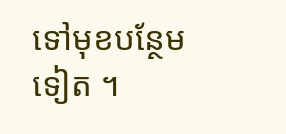ទៅមុខបន្ថែមទៀត ។